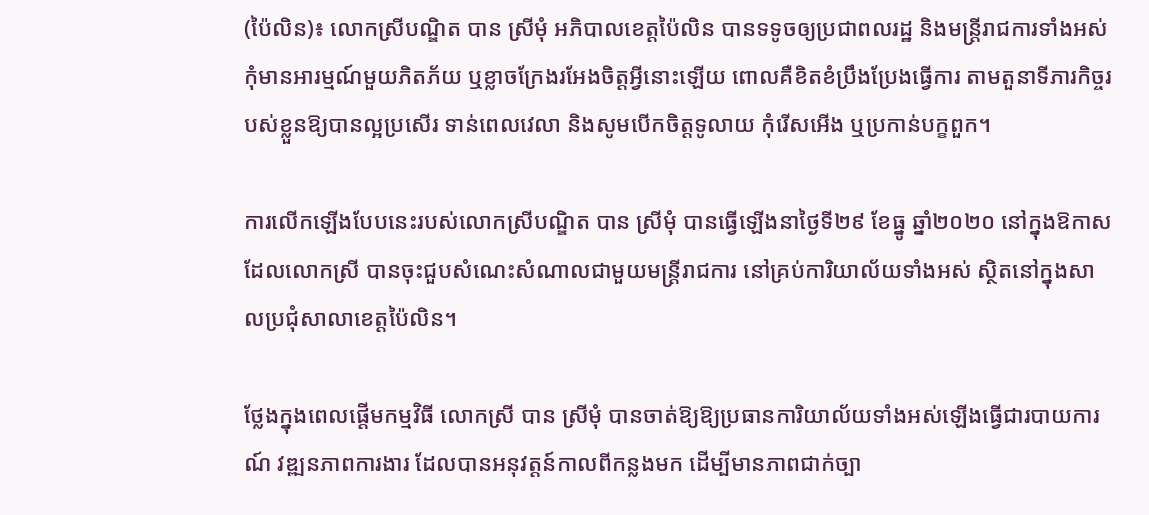(ប៉ៃលិន)៖ លោកស្រីបណ្ឌិត បាន ស្រីមុំ អភិបាលខេត្តប៉ៃលិន បានទទូចឲ្យប្រជាពលរដ្ឋ និងមន្រ្តីរាជការទាំងអស់ កុំមានអារម្មណ៍មួយភិតភ័យ ឬខ្លាចក្រែងរអែងចិត្តអ្វីនោះឡើយ ពោលគឺខិតខំប្រឹងប្រែងធ្វើការ តាមតួនាទីភារកិច្ចរបស់ខ្លួនឱ្យបានល្អប្រសើរ ទាន់ពេលវេលា និងសូមបើកចិត្តទូលាយ កុំរើសអើង ឬប្រកាន់បក្ខពួក។

ការលើកឡើងបែបនេះរបស់លោកស្រីបណ្ឌិត បាន ស្រីមុំ បានធ្វើឡើងនាថ្ងៃទី២៩ ខែធ្នូ ឆ្នាំ២០២០ នៅក្នុងឱកាសដែលលោកស្រី បានចុះជួបសំណេះសំណាលជាមួយមន្ត្រីរាជការ នៅគ្រប់ការិយាល័យទាំងអស់ ស្ថិតនៅក្នុងសាលប្រជុំសាលាខេត្តប៉ៃលិន។

ថ្លែងក្នុងពេលផ្តើមកម្មវិធី លោកស្រី បាន ស្រីមុំ បានចាត់ឱ្យឱ្យប្រធានការិយាល័យទាំងអស់ឡើងធ្វើជារបាយការណ៍ វឌ្ឍនភាពការងារ ដែលបានអនុវត្តន៍កាលពីកន្លងមក ដើម្បីមានភាពជាក់ច្បា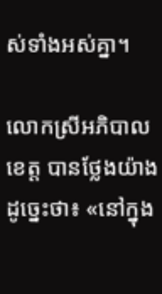ស់ទាំងអស់គ្នា។

លោកស្រីអភិបាលខេត្ត បានថ្លែងយ៉ាងដូច្នេះថា៖ «នៅក្នុង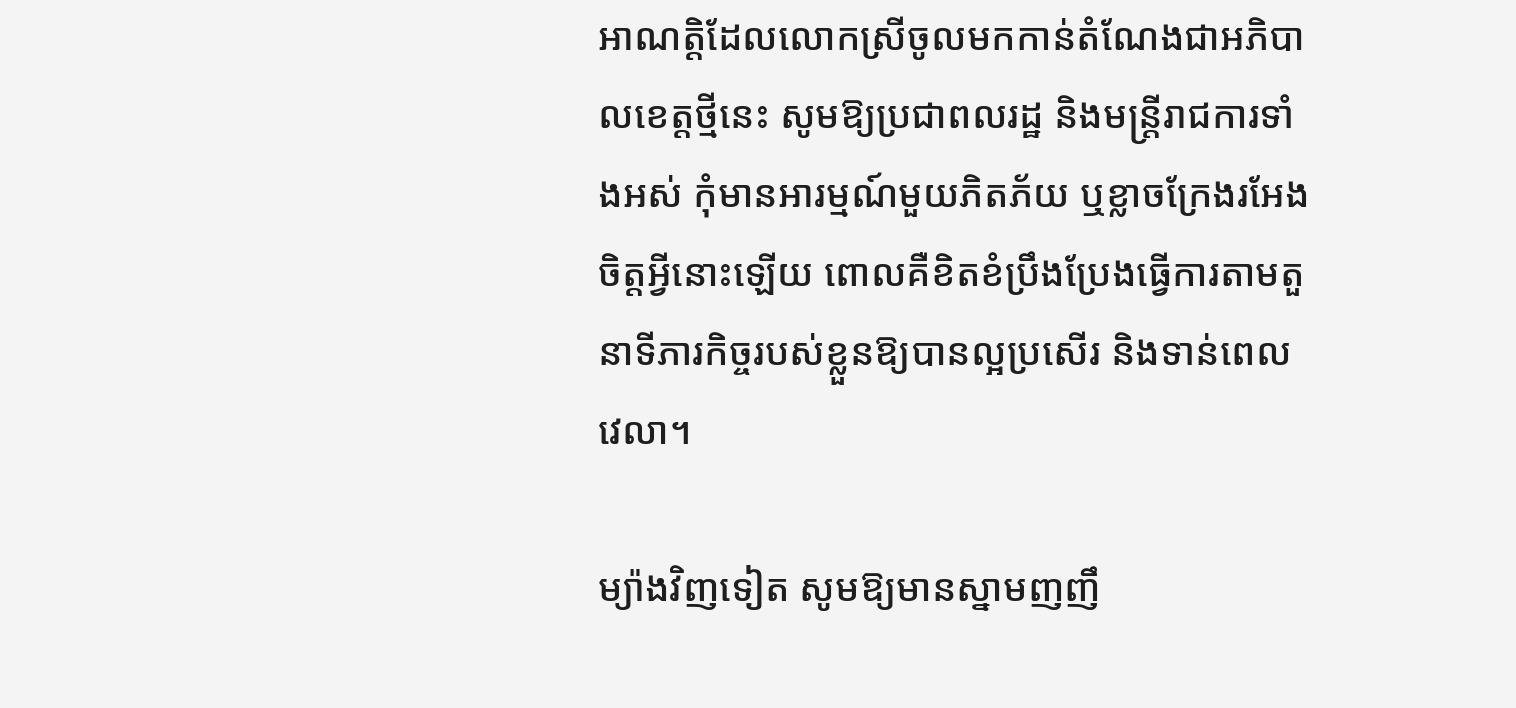អាណត្តិដែលលោកស្រីចូលមកកាន់តំណែងជាអភិបាលខេត្តថ្មីនេះ សូមឱ្យប្រជាពលរដ្ឋ និងមន្រ្តីរាជការទាំងអស់ កុំមានអារម្មណ៍មួយភិតភ័យ ឬខ្លាចក្រែងរអែងចិត្តអ្វីនោះឡើយ ពោលគឺខិតខំប្រឹងប្រែងធ្វើការតាមតួនាទីភារកិច្ចរបស់ខ្លួនឱ្យបានល្អប្រសើរ និងទាន់ពេលវេលា។

ម្យ៉ាងវិញទៀត សូមឱ្យមានស្នាមញញឹ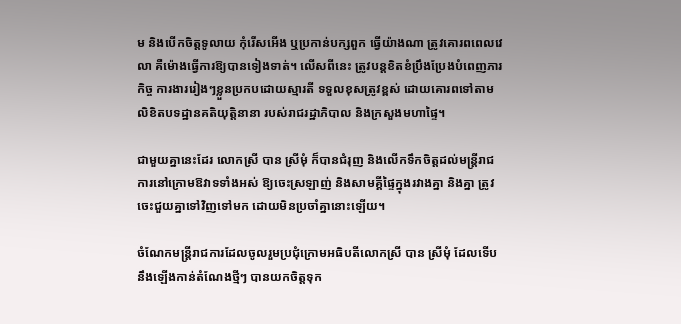ម និងបើកចិត្តទូលាយ កុំរើសអើង ឬប្រកាន់បក្សពួក ធ្វើយ៉ាងណា ត្រូវគោរពពេលវេលា គឺម៉ោងធ្វើការឱ្យបានទៀងទាត់។ លើសពីនេះ ត្រូវបន្តខិតខំប្រឹងប្រែងបំពេញភារកិច្ច ការងាររៀងៗខ្លួនប្រកបដោយស្មារតី ទទួលខុសត្រូវខ្ពស់ ដោយគោរពទៅតាមលិខិតបទដ្ឋានគតិយុត្តិនានា របស់រាជរដ្ឋាភិបាល និងក្រសួងមហាផ្ទៃ។

ជាមួយគ្នានេះដែរ លោកស្រី បាន ស្រីមុំ ក៏បានជំរុញ និងលើកទឹកចិត្តដល់មន្រ្តីរាជការនៅក្រោមឱវាទទាំងអស់ ឱ្យចេះស្រឡាញ់ និងសាមគ្គីផ្ទៃក្នុងរវាងគ្នា និងគ្នា ត្រូវចេះជួយគ្នាទៅវិញទៅមក ដោយមិនប្រចាំគ្នានោះឡើយ។

ចំណែកមន្រ្តីរាជការដែលចូលរួមប្រជុំក្រោមអធិបតីលោកស្រី បាន ស្រីមុំ ដែលទើបនឹងឡើងកាន់តំណែងថ្មីៗ បានយកចិត្តទុក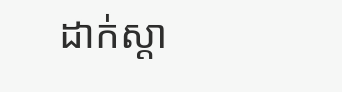ដាក់ស្តា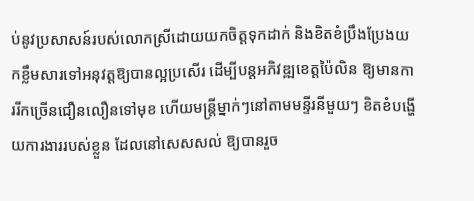ប់នូវប្រសាសន៍របស់លោកស្រីដោយយកចិត្តទុកដាក់ និងខិតខំប្រឹងប្រែងយកខ្លឹមសារទៅអនុវត្តឱ្យបានល្អប្រសើរ ដើម្បីបន្តអភិវឌ្ឍខេត្តប៉ៃលិន ឱ្យមានការរីកច្រើនជឿនលឿនទៅមុខ ហើយមន្រ្តីម្នាក់ៗនៅតាមមន្ទីរនីមួយៗ ខិតខំបង្ហើយការងាររបស់ខ្លួន ដែលនៅសេសសល់ ឱ្យបានរួច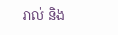រាល់ និង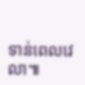ទាន់ពេលវេលា៕